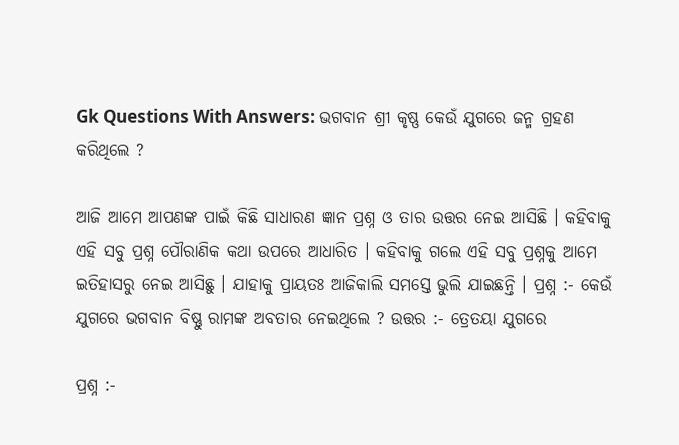Gk Questions With Answers: ଭଗବାନ ଶ୍ରୀ କୃଷ୍ଣ କେଉଁ ଯୁଗରେ ଜନ୍ମ ଗ୍ରହଣ କରିଥିଲେ ?

ଆଜି ଆମେ ଆପଣଙ୍କ ପାଇଁ କିଛି ସାଧାରଣ ଜ୍ଞାନ ପ୍ରଶ୍ନ ଓ ତାର ଉତ୍ତର ନେଇ ଆସିଛି । କହିବାକୁ ଏହି ସବୁ ପ୍ରଶ୍ନ ପୌରାଣିକ କଥା ଉପରେ ଆଧାରିତ । କହିବାକୁ ଗଲେ ଏହି ସବୁ ପ୍ରଶ୍ନକୁ ଆମେ ଇତିହାସରୁ ନେଇ ଆସିଛୁ । ଯାହାକୁ ପ୍ରାୟତଃ ଆଜିକାଲି ସମସ୍ତେ ଭୁଲି ଯାଇଛନ୍ତି । ପ୍ରଶ୍ନ :- କେଉଁ ଯୁଗରେ ଭଗବାନ ବିଷ୍ଣୁ ରାମଙ୍କ ଅବତାର ନେଇଥିଲେ ? ଉତ୍ତର :- ତ୍ରେତୟା ଯୁଗରେ

ପ୍ରଶ୍ନ :-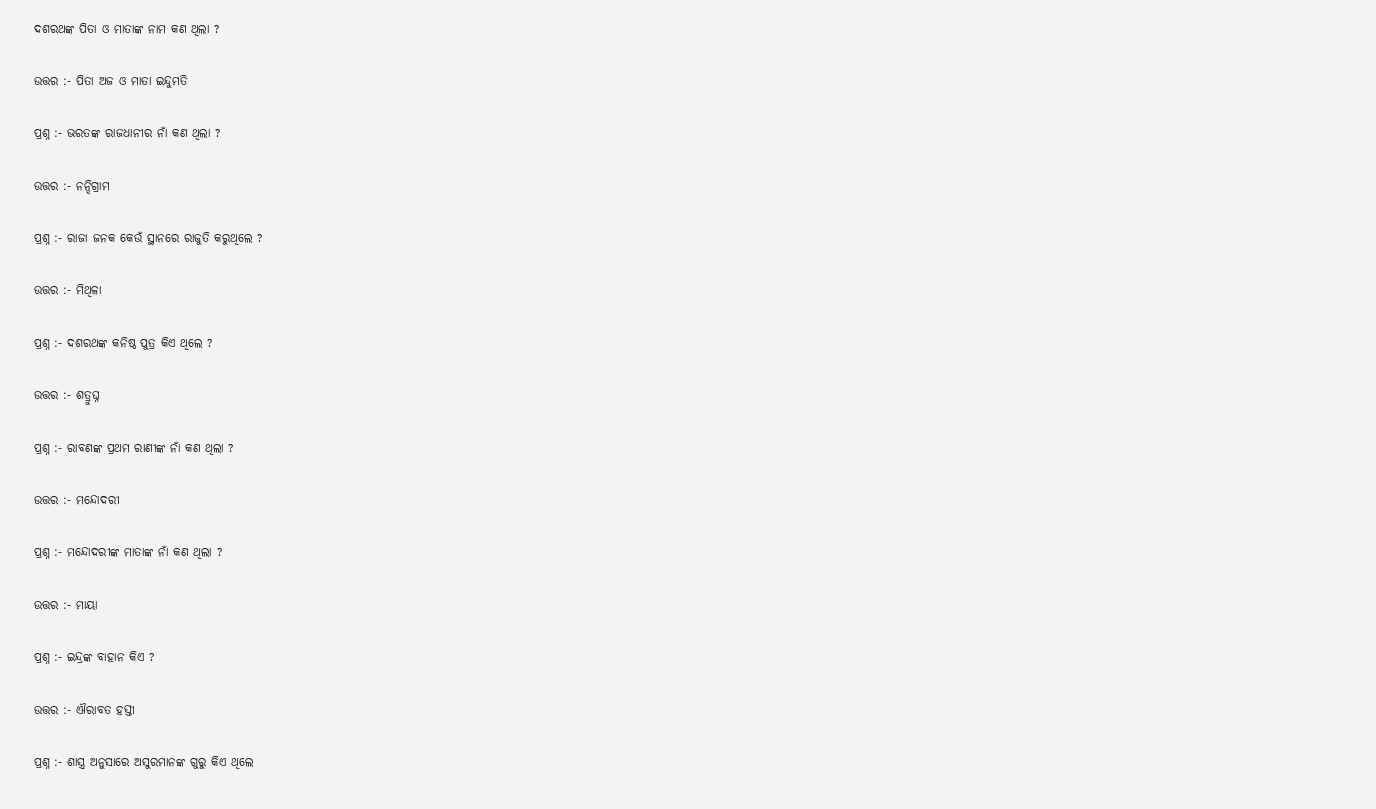ଦଶରଥଙ୍କ ପିତା ଓ ମାତାଙ୍କ ନାମ କଣ ଥିଲା ?

ଉତ୍ତର :- ପିତା ଅଜ ଓ ମାତା ଇନ୍ଦୁମତି

ପ୍ରଶ୍ନ :- ଭରତଙ୍କ ରାଜଧାନୀର ନାଁ କଣ ଥିଲା ?

ଉତ୍ତର :- ନନ୍ଦିଗ୍ରାମ

ପ୍ରଶ୍ନ :- ରାଜା ଜନକ କେଉଁ ସ୍ଥାନରେ ରାଜୁତି କରୁଥିଲେ ?

ଉତ୍ତର :- ମିଥିଳା

ପ୍ରଶ୍ନ :- ଦଶରଥଙ୍କ କନିଷ୍ଠ ପୁତ୍ର କିଏ ଥିଲେ ?

ଉତ୍ତର :- ଶତ୍ରୁଘ୍ନ

ପ୍ରଶ୍ନ :- ରାବଣଙ୍କ ପ୍ରଥମ ରାଣୀଙ୍କ ନାଁ କଣ ଥିଲା ?

ଉତ୍ତର :- ମନ୍ଦୋଦରୀ

ପ୍ରଶ୍ନ :- ମନ୍ଦୋଦରୀଙ୍କ ମାତାଙ୍କ ନାଁ କଣ ଥିଲା ?

ଉତ୍ତର :- ମାୟା

ପ୍ରଶ୍ନ :- ଇନ୍ଦ୍ରଙ୍କ ବାହାନ କିଏ ?

ଉତ୍ତର :- ଐରାବତ ହସ୍ତୀ

ପ୍ରଶ୍ନ :- ଶାସ୍ତ୍ର ଅନୁସାରେ ଅସୁରମାନଙ୍କ ଗୁରୁ କିଏ ଥିଲେ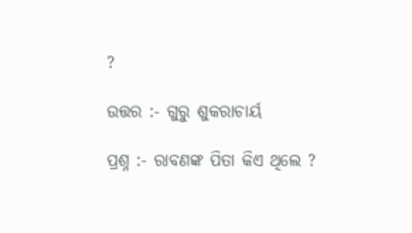?

ଉତ୍ତର :- ଗୁରୁ ଶୁକରାଚାର୍ୟ

ପ୍ରଶ୍ନ :- ରାବଣଙ୍କ ପିତା କିଏ ଥିଲେ ?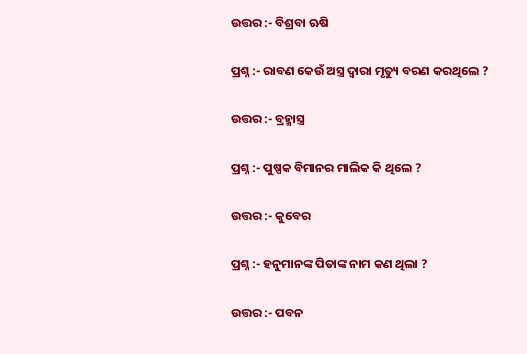ଉତ୍ତର :- ବିଶ୍ରବା ଋଷି

ପ୍ରଶ୍ନ :- ରାବଣ କେଉଁ ଅସ୍ତ୍ର ଦ୍ଵାରା ମୃତ୍ୟୁ ବରଣ କରଥିଲେ ?

ଉତ୍ତର :- ବ୍ରହ୍ମାସ୍ତ୍ର

ପ୍ରଶ୍ନ :- ପୁଷ୍ପକ ବିମାନର ମାଲିକ କି ଥିଲେ ?

ଉତ୍ତର :- କୁବେର

ପ୍ରଶ୍ନ :- ହନୁମାନଙ୍କ ପିତାଙ୍କ ନାମ କଣ ଥିଲା ?

ଉତ୍ତର :- ପବନ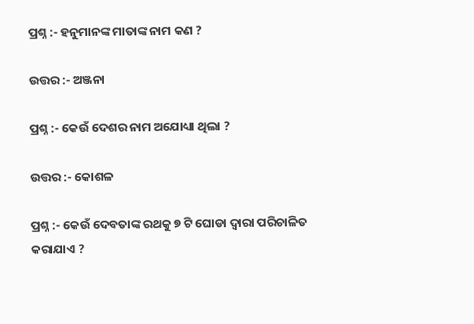ପ୍ରଶ୍ନ :- ହନୁମାନଙ୍କ ମାତାଙ୍କ ନାମ କଣ ?

ଉତ୍ତର :- ଅଞ୍ଜନା

ପ୍ରଶ୍ନ :- କେଉଁ ଦେଶର ନାମ ଅଯୋଧ୍ୟା ଥିଲା ?

ଉତ୍ତର :- କୋଶଳ

ପ୍ରଶ୍ନ :- କେଉଁ ଦେବତାଙ୍କ ରଥକୁ ୭ ଟି ଘୋଡା ଦ୍ଵାରା ପରିଚାଳିତ କରାଯାଏ ?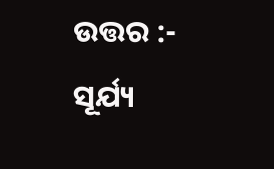ଉତ୍ତର :- ସୂର୍ଯ୍ୟ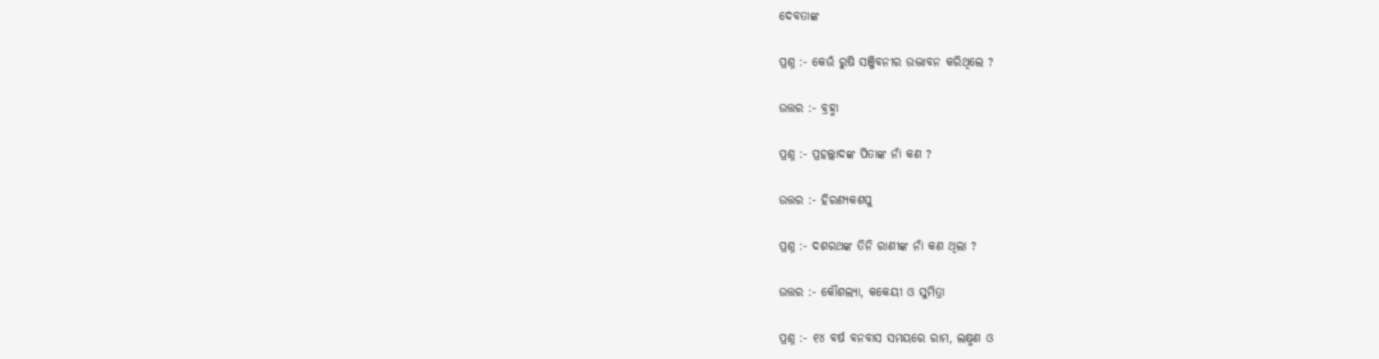ଦେବତାଙ୍କ

ପ୍ରଶ୍ନ :- କେଉଁ ରୁଷି ସଞ୍ଜିବନୀର ଉଦ୍ଭାବନ କରିଥିଲେ ?

ଉତ୍ତର :- ବ୍ରହ୍ମା

ପ୍ରଶ୍ନ :- ପ୍ରହଲ୍ଲାଦଙ୍କ ପିତାଙ୍କ ନାଁ କଣ ?

ଉତ୍ତର :- ହିରଣ୍ୟକଶପୁ

ପ୍ରଶ୍ନ :- ଦଶରଥଙ୍କ ତିନି ରାଣୀଙ୍କ ନାଁ କଣ ଥିଲା ?

ଉତ୍ତର :- କୌଶଲ୍ୟା, କକେୟୀ ଓ ସୁମିତ୍ରା

ପ୍ରଶ୍ନ :- ୧୪ ବର୍ଷ ବନବାସ ସମୟରେ ରାମ, ଲକ୍ଷ୍ମଣ ଓ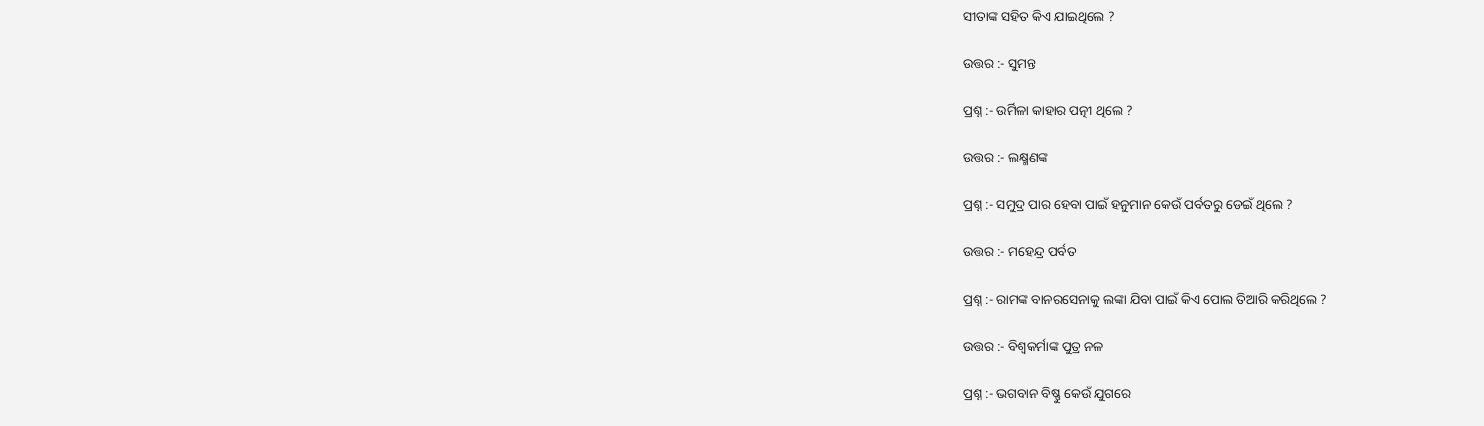ସୀତାଙ୍କ ସହିତ କିଏ ଯାଇଥିଲେ ?

ଉତ୍ତର :- ସୁମନ୍ତ

ପ୍ରଶ୍ନ :- ଉର୍ମିଳା କାହାର ପତ୍ନୀ ଥିଲେ ?

ଉତ୍ତର :- ଲକ୍ଷ୍ମଣଙ୍କ

ପ୍ରଶ୍ନ :- ସମୁଦ୍ର ପାର ହେବା ପାଇଁ ହନୁମାନ କେଉଁ ପର୍ବତରୁ ଡେଇଁ ଥିଲେ ?

ଉତ୍ତର :- ମହେନ୍ଦ୍ର ପର୍ବତ

ପ୍ରଶ୍ନ :- ରାମଙ୍କ ବାନରସେନାକୁ ଲଙ୍କା ଯିବା ପାଇଁ କିଏ ପୋଲ ତିଆରି କରିଥିଲେ ?

ଉତ୍ତର :- ବିଶ୍ଵକର୍ମାଙ୍କ ପୁତ୍ର ନଳ

ପ୍ରଶ୍ନ :- ଭଗବାନ ବିଷ୍ଣୁ କେଉଁ ଯୁଗରେ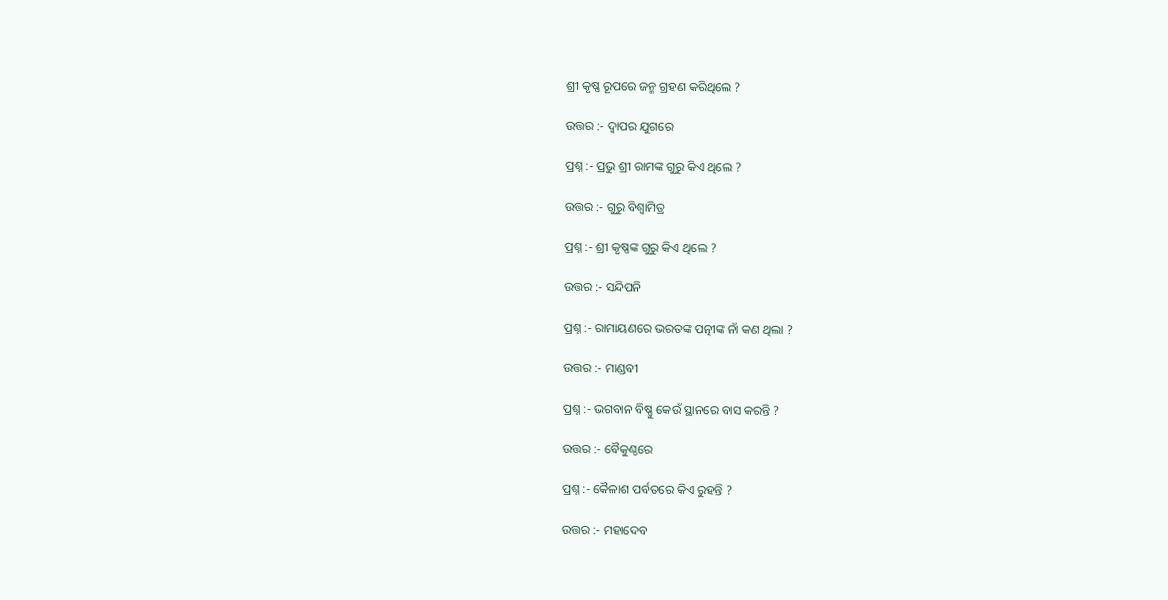ଶ୍ରୀ କୃଷ୍ଣ ରୂପରେ ଜନ୍ମ ଗ୍ରହଣ କରିଥିଲେ ?

ଉତ୍ତର :- ଦ୍ଵାପର ଯୁଗରେ

ପ୍ରଶ୍ନ :- ପ୍ରଭୁ ଶ୍ରୀ ରାମଙ୍କ ଗୁରୁ କିଏ ଥିଲେ ?

ଉତ୍ତର :- ଗୁରୁ ବିଶ୍ଵାମିତ୍ର

ପ୍ରଶ୍ନ :- ଶ୍ରୀ କୃଷ୍ଣଙ୍କ ଗୁରୁ କିଏ ଥିଲେ ?

ଉତ୍ତର :- ସନ୍ଦିପନି

ପ୍ରଶ୍ନ :- ରାମାୟଣରେ ଭରତଙ୍କ ପତ୍ନୀଙ୍କ ନାଁ କଣ ଥିଲା ?

ଉତ୍ତର :- ମାଣ୍ଡବୀ

ପ୍ରଶ୍ନ :- ଭଗବାନ ବିଷ୍ଣୁ କେଉଁ ସ୍ଥାନରେ ବାସ କରନ୍ତି ?

ଉତ୍ତର :- ବୈକୁଣ୍ଠରେ

ପ୍ରଶ୍ନ :- କୈଳାଶ ପର୍ବତରେ କିଏ ରୁହନ୍ତି ?

ଉତ୍ତର :- ମହାଦେବ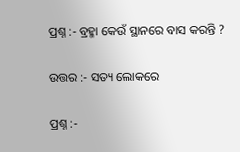ପ୍ରଶ୍ନ :- ବ୍ରହ୍ମା କେଉଁ ସ୍ଥାନରେ ବାସ କରନ୍ତି ?

ଉତ୍ତର :- ସତ୍ୟ ଲୋକରେ

ପ୍ରଶ୍ନ :-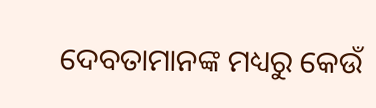ଦେବତାମାନଙ୍କ ମଧ୍ୟରୁ କେଉଁ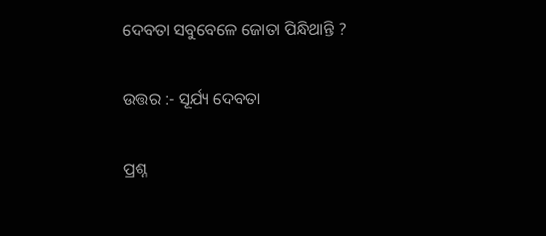ଦେବତା ସବୁବେଳେ ଜୋତା ପିନ୍ଧିଥାନ୍ତି ?

ଉତ୍ତର :- ସୂର୍ଯ୍ୟ ଦେବତା

ପ୍ରଶ୍ନ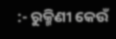:- ରୁକ୍ମିଣୀ କେଉଁ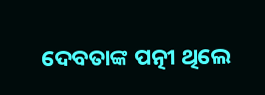ଦେବତାଙ୍କ ପତ୍ନୀ ଥିଲେ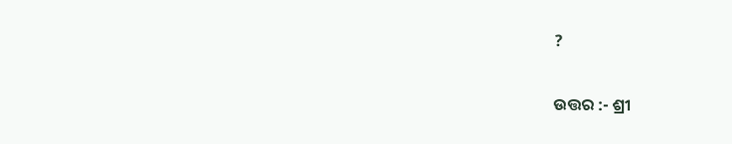?

ଉତ୍ତର :- ଶ୍ରୀ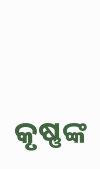କୃଷ୍ଣଙ୍କ